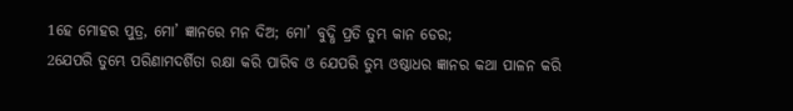1ହେ ମୋହର ପୁତ୍ର, ମୋ’ ଜ୍ଞାନରେ ମନ ଦିଅ; ମୋ’ ବୁଦ୍ଧି ପ୍ରତି ତୁମ୍ଭ କାନ ଡେର;
2ଯେପରି ତୁମ୍ଭେ ପରିଣାମଦର୍ଶିତା ରକ୍ଷା କରି ପାରିବ ଓ ଯେପରି ତୁମ୍ଭ ଓଷ୍ଠାଧର ଜ୍ଞାନର କଥା ପାଳନ କରି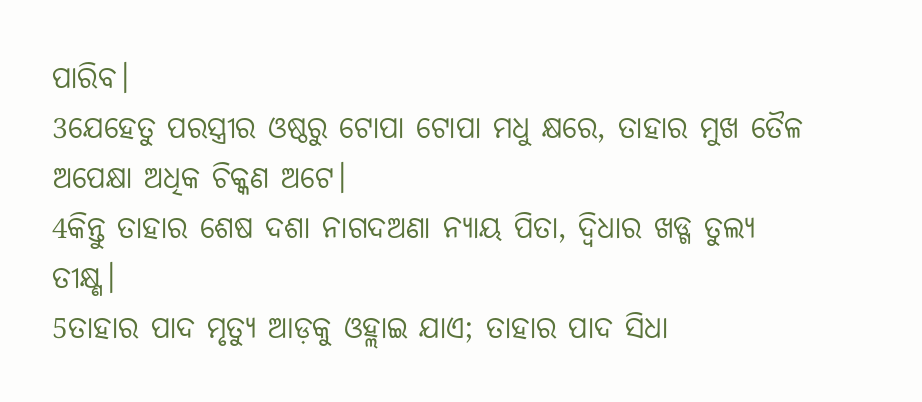ପାରିବ।
3ଯେହେତୁ ପରସ୍ତ୍ରୀର ଓଷ୍ଠରୁ ଟୋପା ଟୋପା ମଧୁ କ୍ଷରେ, ତାହାର ମୁଖ ତୈଳ ଅପେକ୍ଷା ଅଧିକ ଚିକ୍କଣ ଅଟେ।
4କିନ୍ତୁ ତାହାର ଶେଷ ଦଶା ନାଗଦଅଣା ନ୍ୟାୟ ପିତା, ଦ୍ୱିଧାର ଖଡ୍ଗ ତୁଲ୍ୟ ତୀକ୍ଷ୍ଣ।
5ତାହାର ପାଦ ମୃତ୍ୟୁ ଆଡ଼କୁ ଓହ୍ଲାଇ ଯାଏ; ତାହାର ପାଦ ସିଧା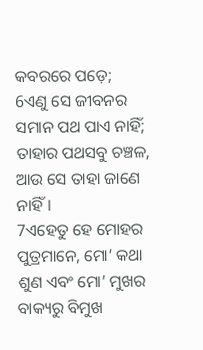କବରରେ ପଡ଼େ;
6ଏଣୁ ସେ ଜୀବନର ସମାନ ପଥ ପାଏ ନାହିଁ; ତାହାର ପଥସବୁ ଚଞ୍ଚଳ, ଆଉ ସେ ତାହା ଜାଣେ ନାହିଁ।
7ଏହେତୁ ହେ ମୋହର ପୁତ୍ରମାନେ, ମୋ’ କଥା ଶୁଣ ଏବଂ ମୋ’ ମୁଖର ବାକ୍ୟରୁ ବିମୁଖ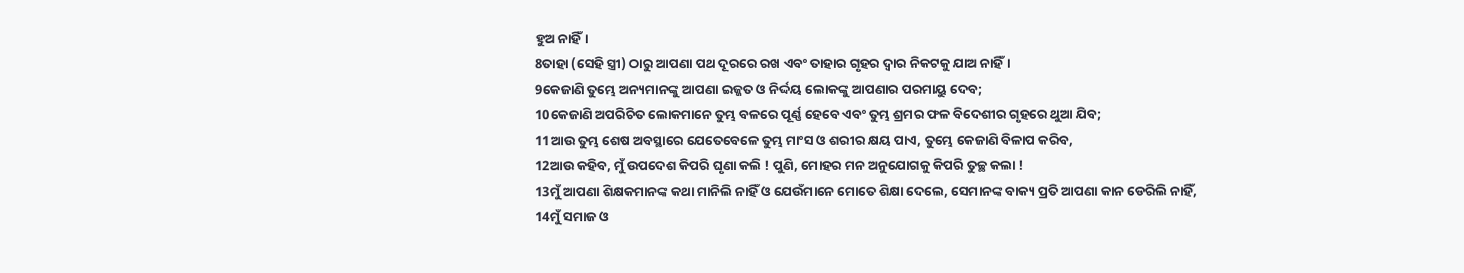ହୁଅ ନାହିଁ।
8ତାହା (ସେହି ସ୍ତ୍ରୀ) ଠାରୁ ଆପଣା ପଥ ଦୂରରେ ରଖ ଏବଂ ତାହାର ଗୃହର ଦ୍ୱାର ନିକଟକୁ ଯାଅ ନାହିଁ।
9କେଜାଣି ତୁମ୍ଭେ ଅନ୍ୟମାନଙ୍କୁ ଆପଣା ଇଜ୍ଜତ ଓ ନିର୍ଦ୍ଦୟ ଲୋକଙ୍କୁ ଆପଣାର ପରମାୟୁ ଦେବ;
10କେଜାଣି ଅପରିଚିତ ଲୋକମାନେ ତୁମ୍ଭ ବଳରେ ପୂର୍ଣ୍ଣ ହେବେ ଏବଂ ତୁମ୍ଭ ଶ୍ରମର ଫଳ ବିଦେଶୀର ଗୃହରେ ଥୁଆ ଯିବ;
11ଆଉ ତୁମ୍ଭ ଶେଷ ଅବସ୍ଥାରେ ଯେତେବେଳେ ତୁମ୍ଭ ମାଂସ ଓ ଶରୀର କ୍ଷୟ ପାଏ, ତୁମ୍ଭେ କେଜାଣି ବିଳାପ କରିବ,
12ଆଉ କହିବ, ମୁଁ ଉପଦେଶ କିପରି ଘୃଣା କଲି ! ପୁଣି, ମୋହର ମନ ଅନୁଯୋଗକୁ କିପରି ତୁଚ୍ଛ କଲା !
13ମୁଁ ଆପଣା ଶିକ୍ଷକମାନଙ୍କ କଥା ମାନିଲି ନାହିଁ ଓ ଯେଉଁମାନେ ମୋତେ ଶିକ୍ଷା ଦେଲେ, ସେମାନଙ୍କ ବାକ୍ୟ ପ୍ରତି ଆପଣା କାନ ଡେରିଲି ନାହିଁ,
14ମୁଁ ସମାଜ ଓ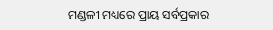ମଣ୍ଡଳୀ ମଧ୍ୟରେ ପ୍ରାୟ ସର୍ବପ୍ରକାର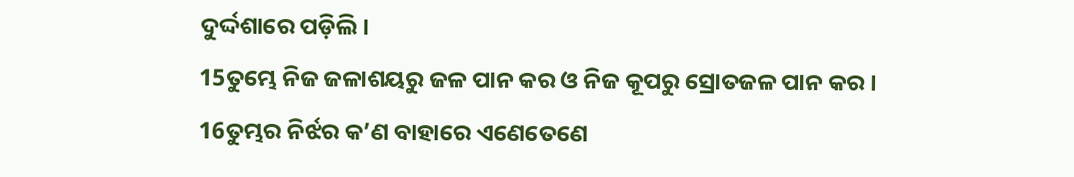ଦୁର୍ଦ୍ଦଶାରେ ପଡ଼ିଲି।
15ତୁମ୍ଭେ ନିଜ ଜଳାଶୟରୁ ଜଳ ପାନ କର ଓ ନିଜ କୂପରୁ ସ୍ରୋତଜଳ ପାନ କର।
16ତୁମ୍ଭର ନିର୍ଝର କ’ଣ ବାହାରେ ଏଣେତେଣେ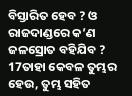ବିସ୍ତାରିତ ହେବ ? ଓ ରାଜଦାଣ୍ଡରେ କ’ଣ ଜଳସ୍ରୋତ ବହିଯିବ ?
17ତାହା କେବଳ ତୁମ୍ଭର ହେଉ, ତୁମ୍ଭ ସହିତ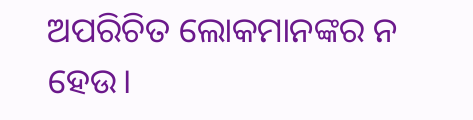ଅପରିଚିତ ଲୋକମାନଙ୍କର ନ ହେଉ।